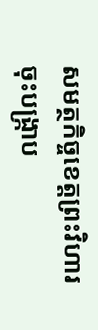សមត្ថកិច្ចខេត្តព្រះវិហារ ចុះបង្ក្រាប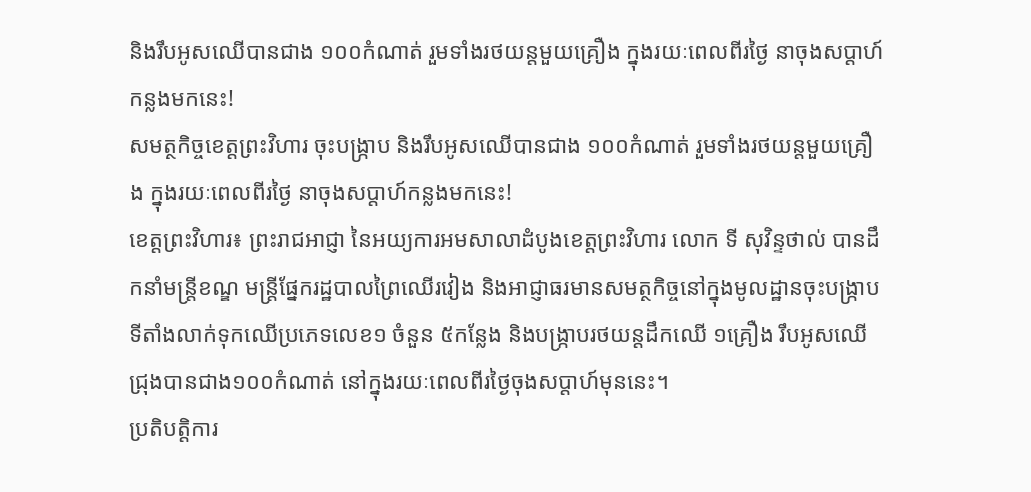និងរឹបអូសឈើបានជាង ១០០កំណាត់ រួមទាំងរថយន្តមួយគ្រឿង ក្នុងរយៈពេលពីរថ្ងៃ នាចុងសប្តាហ៍កន្លងមកនេះ!
សមត្ថកិច្ចខេត្តព្រះវិហារ ចុះបង្ក្រាប និងរឹបអូសឈើបានជាង ១០០កំណាត់ រួមទាំងរថយន្តមួយគ្រឿង ក្នុងរយៈពេលពីរថ្ងៃ នាចុងសប្តាហ៍កន្លងមកនេះ!
ខេត្តព្រះវិហារ៖ ព្រះរាជអាជ្ញា នៃអយ្យការអមសាលាដំបូងខេត្តព្រះវិហារ លោក ទី សុវិន្ទថាល់ បានដឹកនាំមន្ត្រីខណ្ឌ មន្ត្រីផ្នែករដ្ឋបាលព្រៃឈើរវៀង និងអាជ្ញាធរមានសមត្ថកិច្ចនៅក្នុងមូលដ្ឋានចុះបង្ក្រាបទីតាំងលាក់ទុកឈើប្រភេទលេខ១ ចំនួន ៥កន្លែង និងបង្ក្រាបរថយន្តដឹកឈើ ១គ្រឿង រឹបអូសឈើជ្រុងបានជាង១០០កំណាត់ នៅក្នុងរយៈពេលពីរថ្ងៃចុងសប្តាហ៍មុននេះ។
ប្រតិបត្តិការ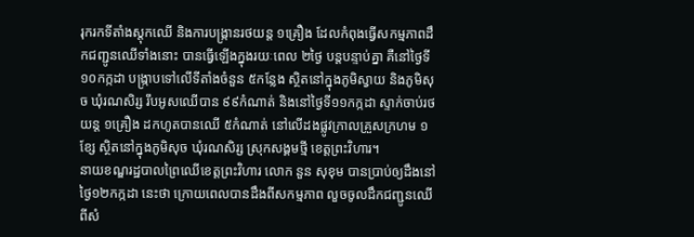រុករកទីតាំងស្តុកឈើ និងការបង្ក្រានរថយន្ត ១គ្រឿង ដែលកំពុងធ្វើសកម្មភាពដឹកជញ្ជូនឈើទាំងនោះ បានធ្វើឡើងក្នុងរយៈពេល ២ថ្ងៃ បន្តបន្ទាប់គ្នា គឺនៅថ្ងៃទី១០កក្កដា បង្ក្រាបទៅលើទីតាំងចំនួន ៥កន្លែង ស្ថិតនៅក្នុងភូមិស្វាយ និងភូមិសុច ឃុំរណសិរ្ស រឹបអូសឈើបាន ៩៩កំណាត់ និងនៅថ្ងៃទី១១កក្កដា ស្ទាក់ចាប់រថយន្ត ១គ្រឿង ដកហូតបានឈើ ៥កំណាត់ នៅលើដងផ្លូវក្រាលគ្រួសក្រហម ១ខ្សែ ស្ថិតនៅក្នុងភូមិសុច ឃុំរណសិរ្ស ស្រុកសង្គមថ្មី ខេត្តព្រះវិហារ។
នាយខណ្ឌរដ្ឋបាលព្រៃឈើខេត្តព្រះវិហារ លោក នួន សុខុម បានប្រាប់ឲ្យដឹងនៅថ្ងៃ១២កក្កដា នេះថា ក្រោយពេលបានដឹងពីសកម្មភាព លួចចូលដឹកជញ្ជូនឈើ ពីសំ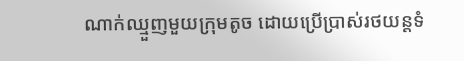ណាក់ឈ្មួញមួយក្រុមតូច ដោយប្រើប្រាស់រថយន្តទំ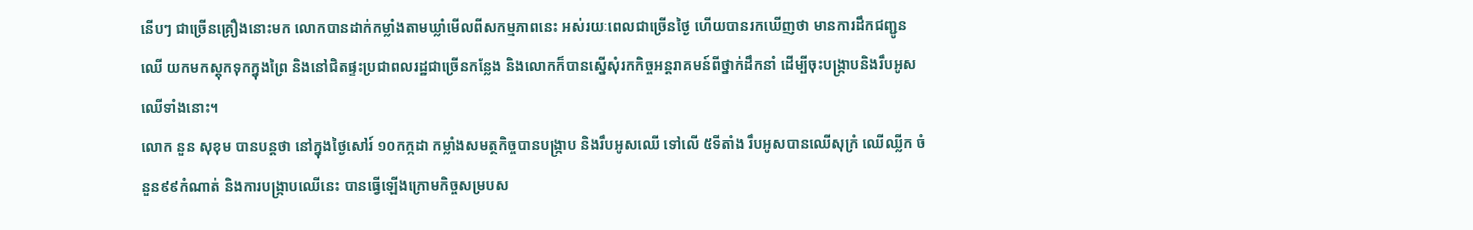នើបៗ ជាច្រើនគ្រឿងនោះមក លោកបានដាក់កម្លាំងតាមឃ្លាំមើលពីសកម្មភាពនេះ អស់រយៈពេលជាច្រើនថ្ងៃ ហើយបានរកឃើញថា មានការដឹកជញ្ជូនឈើ យកមកស្តុកទុកក្នុងព្រៃ និងនៅជិតផ្ទះប្រជាពលរដ្ឋជាច្រើនកន្លែង និងលោកក៏បានស្នើសុំរកកិច្ចអន្តរាគមន៍ពីថ្នាក់ដឹកនាំ ដើម្បីចុះបង្ក្រាបនិងរឹបអូសឈើទាំងនោះ។
លោក នួន សុខុម បានបន្តថា នៅក្នុងថ្ងៃសៅរ៍ ១០កក្កដា កម្លាំងសមត្ថកិច្ចបានបង្ក្រាប និងរឹបអូសឈើ ទៅលើ ៥ទីតាំង រឹបអូសបានឈើសុក្រំ ឈើឈ្លីក ចំនួន៩៩កំណាត់ និងការបង្ក្រាបឈើនេះ បានធ្វើឡើងក្រោមកិច្ចសម្របស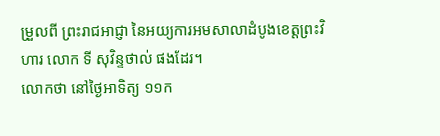ម្រួលពី ព្រះរាជអាជ្ញា នៃអយ្យការអមសាលាដំបូងខេត្តព្រះវិហារ លោក ទី សុវិន្ទថាល់ ផងដែរ។
លោកថា នៅថ្ងៃអាទិត្យ ១១ក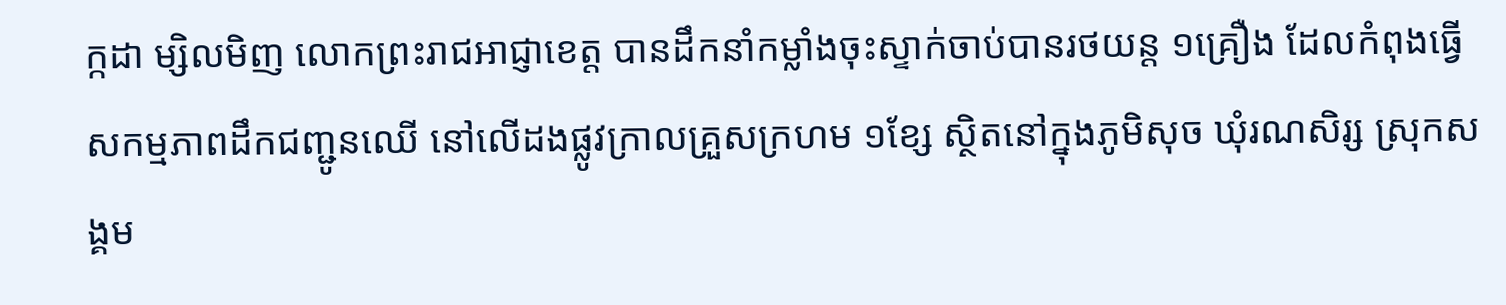ក្កដា ម្សិលមិញ លោកព្រះរាជអាជ្ញាខេត្ត បានដឹកនាំកម្លាំងចុះស្ទាក់ចាប់បានរថយន្ត ១គ្រឿង ដែលកំពុងធ្វើសកម្មភាពដឹកជញ្ជូនឈើ នៅលើដងផ្លូវក្រាលគ្រួសក្រហម ១ខ្សែ ស្ថិតនៅក្នុងភូមិសុច ឃុំរណសិរ្ស ស្រុកសង្គម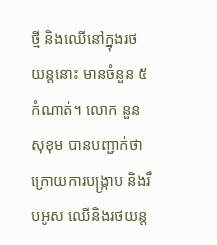ថ្មី និងឈើនៅក្នុងរថយន្តនោះ មានចំនួន ៥កំណាត់។ លោក នួន សុខុម បានបញ្ជាក់ថា ក្រោយការបង្ក្រាប និងរឹបអូស ឈើនិងរថយន្ត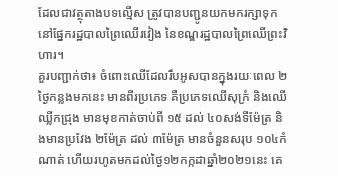ដែលជាវត្ថុតាងបទល្មើស ត្រូវបានបញ្ជូនយកមករក្សាទុក នៅផ្នែករដ្ឋបាលព្រៃឈើរវៀង នៃខណ្ឌរដ្ឋបាលព្រៃឈើព្រះវិហារ។
គួរបញ្ជាក់ថា៖ ចំពោះឈើដែលរឹបអូសបានក្នុងរយៈពេល ២ថ្ងៃកន្លងមកនេះ មានពីរប្រភេទ គឺប្រភេទឈើសុក្រំ និងឈើឈ្លីកជ្រុង មានមុខកាត់ចាប់ពី ១៥ ដល់ ៤០សង់ទីម៉ែត្រ និងមានប្រវែង ២ម៉ែត្រ ដល់ ៣ម៉ែត្រ មានចំនួនសរុប ១០៤កំណាត់ ហើយរហូតមកដល់ថ្ងៃ១២កក្កដាឆ្នាំ២០២១នេះ គេ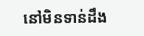នៅមិនទាន់ដឹង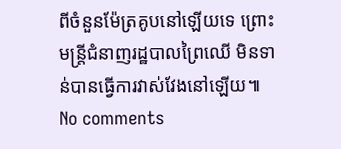ពីចំនួនម៉ែត្រគូបនៅឡើយទេ ព្រោះមន្ត្រីជំនាញរដ្ឋបាលព្រៃឈើ មិនទាន់បានធ្វើការវាស់វែងនៅឡើយ៕
No comments